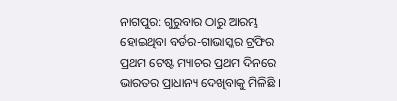ନାଗପୁର: ଗୁରୁବାର ଠାରୁ ଆରମ୍ଭ ହୋଇଥିବା ବର୍ଡର-ଗାଭାସ୍କର ଟ୍ରଫିର ପ୍ରଥମ ଟେଷ୍ଟ ମ୍ୟାଚର ପ୍ରଥମ ଦିନରେ ଭାରତର ପ୍ରାଧାନ୍ୟ ଦେଖିବାକୁ ମିଳିଛି ।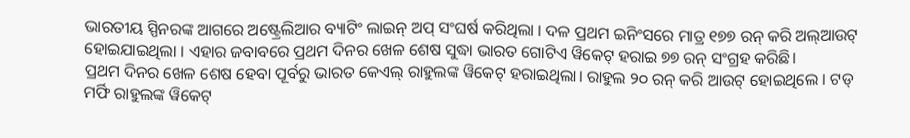ଭାରତୀୟ ସ୍ପିନରଙ୍କ ଆଗରେ ଅଷ୍ଟ୍ରେଲିଆର ବ୍ୟାଟିଂ ଲାଇନ୍ ଅପ୍ ସଂଘର୍ଷ କରିଥିଲା । ଦଳ ପ୍ରଥମ ଇନିଂସରେ ମାତ୍ର ୧୭୭ ରନ୍ କରି ଅଲ୍ଆଉଟ୍ ହୋଇଯାଇଥିଲା । ଏହାର ଜବାବରେ ପ୍ରଥମ ଦିନର ଖେଳ ଶେଷ ସୁଦ୍ଧା ଭାରତ ଗୋଟିଏ ୱିକେଟ୍ ହରାଇ ୭୭ ରନ୍ ସଂଗ୍ରହ କରିଛି।
ପ୍ରଥମ ଦିନର ଖେଳ ଶେଷ ହେବା ପୂର୍ବରୁ ଭାରତ କେଏଲ୍ ରାହୁଲଙ୍କ ୱିକେଟ୍ ହରାଇଥିଲା। ରାହୁଲ ୨୦ ରନ୍ କରି ଆଉଟ୍ ହୋଇଥିଲେ । ଟଡ୍ ମର୍ଫି ରାହୁଲଙ୍କ ୱିକେଟ୍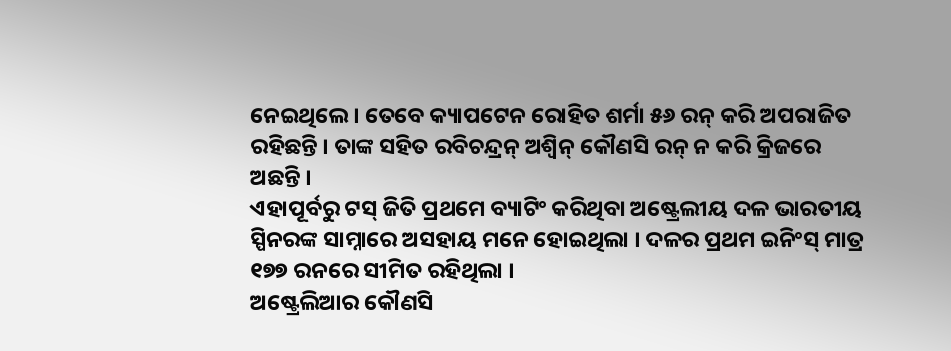ନେଇଥିଲେ । ତେବେ କ୍ୟାପଟେନ ରୋହିତ ଶର୍ମା ୫୬ ରନ୍ କରି ଅପରାଜିତ ରହିଛନ୍ତି । ତାଙ୍କ ସହିତ ରବିଚନ୍ଦ୍ରନ୍ ଅଶ୍ୱିନ୍ କୌଣସି ରନ୍ ନ କରି କ୍ରିଜରେ ଅଛନ୍ତି ।
ଏହାପୂର୍ବରୁ ଟସ୍ ଜିତି ପ୍ରଥମେ ବ୍ୟାଟିଂ କରିଥିବା ଅଷ୍ଟ୍ରେଲୀୟ ଦଳ ଭାରତୀୟ ସ୍ପିନରଙ୍କ ସାମ୍ନାରେ ଅସହାୟ ମନେ ହୋଇଥିଲା । ଦଳର ପ୍ରଥମ ଇନିଂସ୍ ମାତ୍ର ୧୭୭ ରନରେ ସୀମିତ ରହିଥିଲା ।
ଅଷ୍ଟ୍ରେଲିଆର କୌଣସି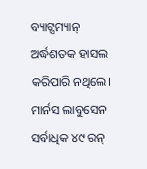ବ୍ୟାଟ୍ସମ୍ୟାନ୍ ଅର୍ଦ୍ଧଶତକ ହାସଲ କରିପାରି ନଥିଲେ। ମାର୍ନସ ଲାବୁସେନ ସର୍ବାଧିକ ୪୯ ରନ୍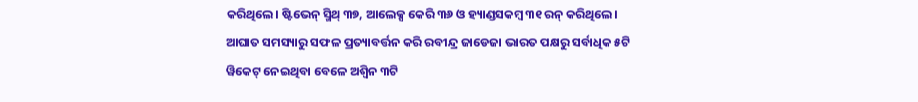କରିଥିଲେ। ଷ୍ଟିଭେନ୍ ସ୍ମିଥ୍ ୩୭, ଆଲେକ୍ସ କେରି ୩୬ ଓ ହ୍ୟାଣ୍ଡସକମ୍ବ ୩୧ ରନ୍ କରିଥିଲେ।
ଆଘାତ ସମସ୍ୟାରୁ ସଫଳ ପ୍ରତ୍ୟାବର୍ତ୍ତନ କରି ରବୀନ୍ଦ୍ର ଜାଡେଜା ଭାରତ ପକ୍ଷରୁ ସର୍ବାଧିକ ୫ଟି ୱିକେଟ୍ ନେଇଥିବା ବେଳେ ଅଶ୍ୱିନ ୩ଟି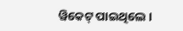ୱିକେଟ୍ ପାଇଥିଲେ ।